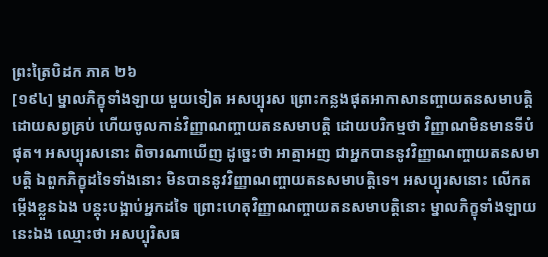ព្រះត្រៃបិដក ភាគ ២៦
[១៩៤] ម្នាលភិក្ខុទាំងឡាយ មួយទៀត អសប្បុរស ព្រោះកន្លងផុតអាកាសានញ្ចាយតនសមាបត្តិ ដោយសព្វគ្រប់ ហើយចូលកាន់វិញ្ញាណញ្ចាយតនសមាបត្តិ ដោយបរិកម្មថា វិញ្ញាណមិនមានទីបំផុត។ អសប្បុរសនោះ ពិចារណាឃើញ ដូច្នេះថា អាត្មាអញ ជាអ្នកបាននូវវិញ្ញាណញ្ចាយតនសមាបត្តិ ឯពួកភិក្ខុដទៃទាំងនោះ មិនបាននូវវិញ្ញាណញ្ចាយតនសមាបត្តិទេ។ អសប្បុរសនោះ លើកតម្កើងខ្លួនឯង បន្តុះបង្អាប់អ្នកដទៃ ព្រោះហេតុវិញ្ញាណញ្ចាយតនសមាបត្តិនោះ ម្នាលភិក្ខុទាំងឡាយ នេះឯង ឈ្មោះថា អសប្បុរិសធ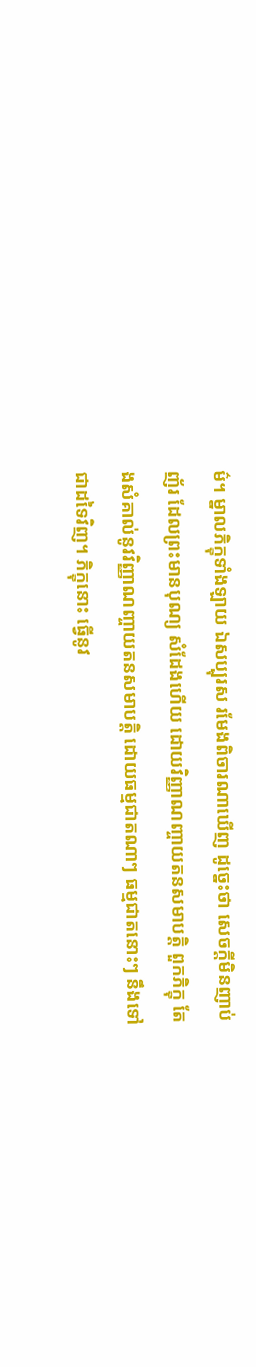ម៌។ ម្នាលភិក្ខុទាំងឡាយ ឯសប្បុរស រមែងពិចារណាឃើញ ដូច្នេះថា សេចក្តីមិនញាប់ញ័រ ដែលព្រះមានបុណ្យ សំដែងហើយ ដោយវិញ្ញាណញ្ចាយតនសមាបត្តិ ពួកភិក្ខុ តែងសំគាល់នូវវិញ្ញាណញ្ចាយតនសមាបត្តិ ដោយធម្មជាតណាៗ ធម្មជាតនោះៗ នឹងទៅជាដទៃវិញ។ ភិក្ខុនោះ ធ្វើនូវ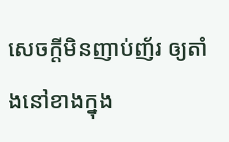សេចក្តីមិនញាប់ញ័រ ឲ្យតាំងនៅខាងក្នុង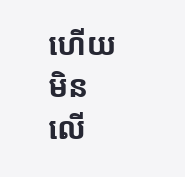ហើយមិនលើ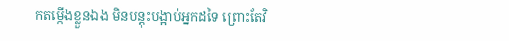កតម្កើងខ្លួនឯង មិនបន្តុះបង្អាប់អ្នកដទៃ ព្រោះតែវិ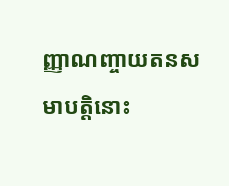ញ្ញាណញ្ចាយតនសមាបត្តិនោះ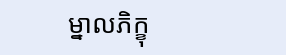ម្នាលភិក្ខុ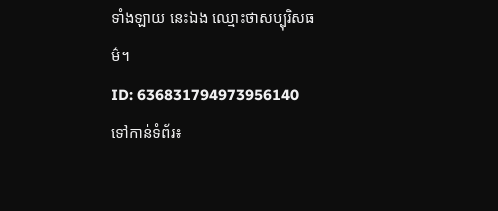ទាំងឡាយ នេះឯង ឈ្មោះថាសប្បុរិសធម៌។
ID: 636831794973956140
ទៅកាន់ទំព័រ៖